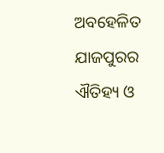ଅବହେଳିତ ଯାଜପୁରର ଐତିହ୍ୟ ଓ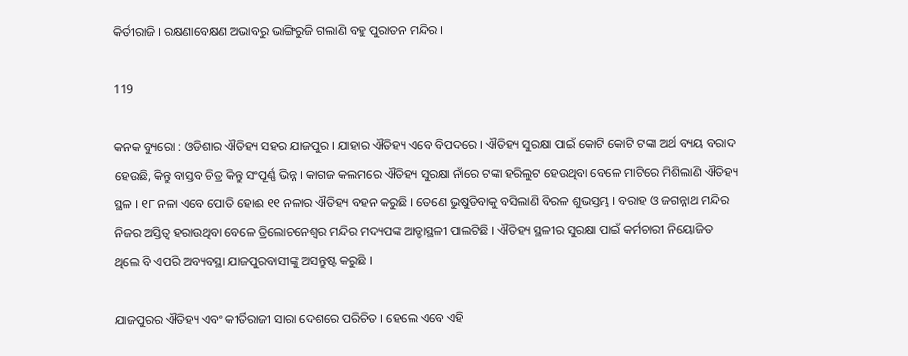କିର୍ତୀରାଜି । ରକ୍ଷଣାବେକ୍ଷଣ ଅଭାବରୁ ଭାଙ୍ଗିରୁଜି ଗଲାଣି ବହୁ ପୁରାତନ ମନ୍ଦିର ।

119

କନକ ବ୍ୟୁରୋ : ଓଡିଶାର ଐତିହ୍ୟ ସହର ଯାଜପୁର । ଯାହାର ଐତିହ୍ୟ ଏବେ ବିପଦରେ । ଐତିହ୍ୟ ସୁରକ୍ଷା ପାଇଁ କୋଟି କୋଟି ଟଙ୍କା ଅର୍ଥ ବ୍ୟୟ ବରାଦ ହେଉଛି, କିନ୍ତୁ ବାସ୍ତବ ଚିତ୍ର କିନ୍ତୁ ସଂପୂର୍ଣ୍ଣ ଭିନ୍ନ । କାଗଜ କଲମରେ ଐତିହ୍ୟ ସୁରକ୍ଷା ନାଁରେ ଟଙ୍କା ହରିଲୁଟ ହେଉଥିବା ବେଳେ ମାଟିରେ ମିଶିଲାଣି ଐତିହ୍ୟ ସ୍ଥଳ । ୧୮ ନଳା ଏବେ ପୋତି ହୋଈ ୧୧ ନଳାର ଐତିହ୍ୟ ବହନ କରୁଛି । ତେଣେ ଭୁଷୁଡିବାକୁ ବସିଲାଣି ବିରଳ ଶୁଭସ୍ତମ୍ଭ । ବରାହ ଓ ଜଗନ୍ନାଥ ମନ୍ଦିର ନିଜର ଅସ୍ତିତ୍ୱ ହରାଉଥିବା ବେଳେ ତ୍ରିଲୋଚନେଶ୍ୱର ମନ୍ଦିର ମଦ୍ୟପଙ୍କ ଆଡ୍ଡାସ୍ଥଳୀ ପାଲଟିଛି । ଐତିହ୍ୟ ସ୍ଥଳୀର ସୁରକ୍ଷା ପାଇଁ କର୍ମଚାରୀ ନିୟୋଜିତ ଥିଲେ ବି ଏପରି ଅବ୍ୟବସ୍ଥା ଯାଜପୁରବାସୀଙ୍କୁ ଅସନ୍ତୁଷ୍ଟ କରୁଛି ।

ଯାଜପୁରର ଐତିହ୍ୟ ଏବଂ କୀର୍ତିରାଜୀ ସାରା ଦେଶରେ ପରିଚିତ । ହେଲେ ଏବେ ଏହି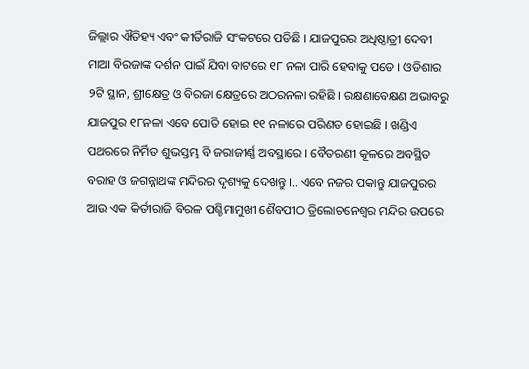ଜିଲ୍ଲାର ଐତିହ୍ୟ ଏବଂ କୀର୍ତିରାଜି ସଂକଟରେ ପଡିଛି । ଯାଜପୁରର ଅଧିଷ୍ଠାତ୍ରୀ ଦେବୀ ମାଆ ବିରଜାଙ୍କ ଦର୍ଶନ ପାଇଁ ଯିବା ବାଟରେ ୧୮ ନଳା ପାରି ହେବାକୁ ପଡେ । ଓଡିଶାର ୨ଟି ସ୍ଥାନ, ଶ୍ରୀକ୍ଷେତ୍ର ଓ ବିରଜା କ୍ଷେତ୍ରରେ ଅଠରନଳା ରହିଛି । ରକ୍ଷଣାବେକ୍ଷଣ ଅଭାବରୁ ଯାଜପୁର ୧୮ନଳା ଏବେ ପୋତି ହୋଇ ୧୧ ନଳାରେ ପରିଣତ ହୋଇଛି । ଖଣ୍ଡିଏ ପଥରରେ ନିର୍ମିତ ଶୁଭସ୍ତମ୍ଭ ବି ଜରାଜୀର୍ଣ୍ଣ ଅବସ୍ଥାରେ । ବୈତରଣୀ କୂଳରେ ଅବସ୍ଥିତ ବରାହ ଓ ଜଗନ୍ନାଥଙ୍କ ମନ୍ଦିରର ଦୃଶ୍ୟକୁ ଦେଖନ୍ତୁ ।.. ଏବେ ନଜର ପକାନ୍ତୁ ଯାଜପୁରର ଆଉ ଏକ କିର୍ତୀରାଜି ବିରଳ ପଶ୍ଚିମାମୁଖୀ ଶୈବପୀଠ ତ୍ରିଲୋଚନେଶ୍ୱର ମନ୍ଦିର ଉପରେ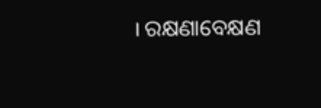। ରକ୍ଷଣାବେକ୍ଷଣ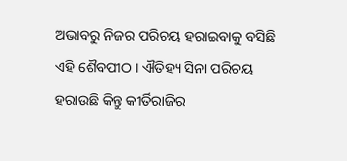ଅଭାବରୁ ନିଜର ପରିଚୟ ହରାଇବାକୁ ବସିଛି ଏହି ଶୈବପୀଠ । ଐତିହ୍ୟ ସିନା ପରିଚୟ ହରାଉଛି କିନ୍ତୁ କୀର୍ତିରାଜିର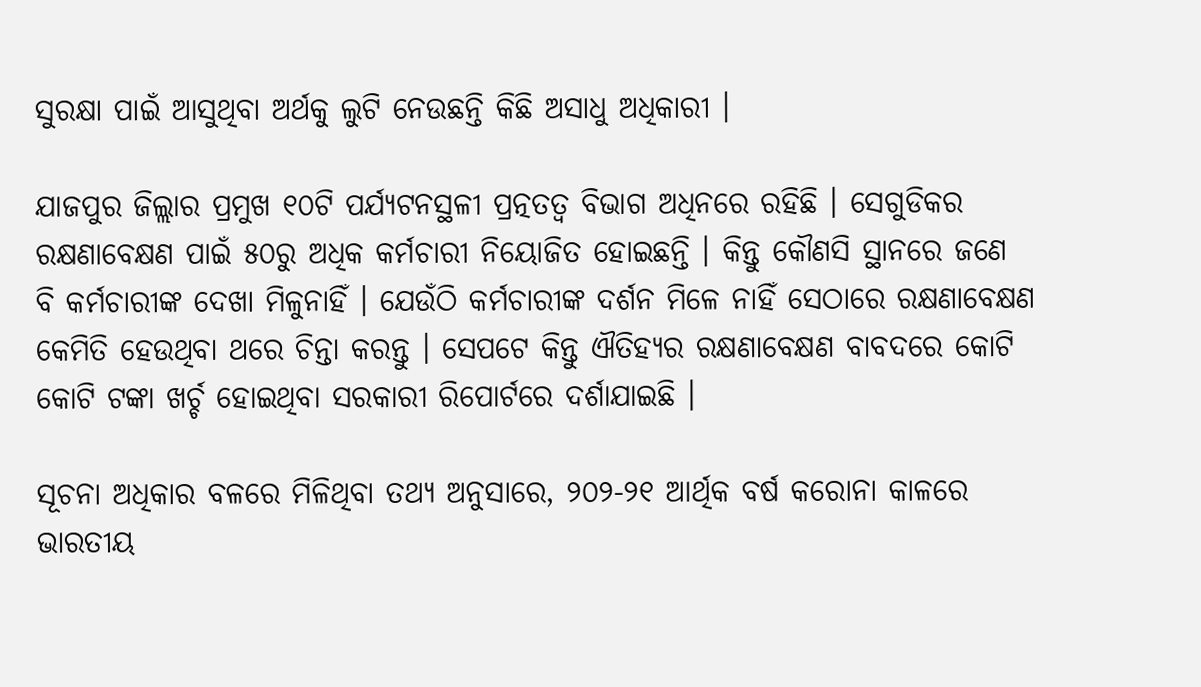ସୁରକ୍ଷା ପାଇଁ ଆସୁଥିବା ଅର୍ଥକୁ ଲୁଟି ନେଉଛନ୍ତି କିଛି ଅସାଧୁ ଅଧିକାରୀ ।

ଯାଜପୁର ଜିଲ୍ଲାର ପ୍ରମୁଖ ୧୦ଟି ପର୍ଯ୍ୟଟନସ୍ଥଳୀ ପ୍ରତ୍ନତତ୍ୱ ବିଭାଗ ଅଧିନରେ ରହିଛି । ସେଗୁଡିକର ରକ୍ଷଣାବେକ୍ଷଣ ପାଇଁ ୫୦ରୁ ଅଧିକ କର୍ମଚାରୀ ନିୟୋଜିତ ହୋଇଛନ୍ତି । କିନ୍ତୁ କୌଣସି ସ୍ଥାନରେ ଜଣେ ବି କର୍ମଚାରୀଙ୍କ ଦେଖା ମିଳୁନାହିଁ । ଯେଉଁଠି କର୍ମଚାରୀଙ୍କ ଦର୍ଶନ ମିଳେ ନାହିଁ ସେଠାରେ ରକ୍ଷଣାବେକ୍ଷଣ କେମିତି ହେଉଥିବା ଥରେ ଚିନ୍ତା କରନ୍ତୁ । ସେପଟେ କିନ୍ତୁ ଐତିହ୍ୟର ରକ୍ଷଣାବେକ୍ଷଣ ବାବଦରେ କୋଟି କୋଟି ଟଙ୍କା ଖର୍ଚ୍ଚ ହୋଇଥିବା ସରକାରୀ ରିପୋର୍ଟରେ ଦର୍ଶାଯାଇଛି ।

ସୂଚନା ଅଧିକାର ବଳରେ ମିଳିଥିବା ତଥ୍ୟ ଅନୁସାରେ, ୨୦୨-୨୧ ଆର୍ଥିକ ବର୍ଷ କରୋନା କାଳରେ ଭାରତୀୟ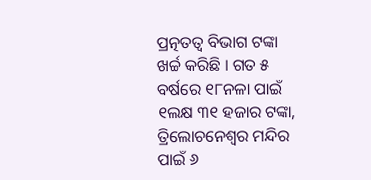ପ୍ରତ୍ନତତ୍ୱ ବିଭାଗ ଟଙ୍କା ଖର୍ଚ୍ଚ କରିଛି । ଗତ ୫ ବର୍ଷରେ ୧୮ନଳା ପାଇଁ ୧ଲକ୍ଷ ୩୧ ହଜାର ଟଙ୍କା, ତ୍ରିଲୋଚନେଶ୍ୱର ମନ୍ଦିର ପାଇଁ ୬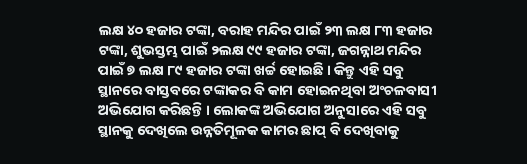ଲକ୍ଷ ୪୦ ହଜାର ଟଙ୍କା, ବରାହ ମନ୍ଦିର ପାଇଁ ୨୩ ଲକ୍ଷ ୮୩ ହଜାର ଟଙ୍କା, ଶୁଭସ୍ତମ୍ଭ ପାଇଁ ୨ଲକ୍ଷ ୯୯ ହଜାର ଟଙ୍କା, ଜଗନ୍ନାଥ ମନ୍ଦିର ପାଇଁ ୭ ଲକ୍ଷ ୮୯ ହଜାର ଟଙ୍କା ଖର୍ଚ୍ଚ ହୋଇଛି । କିନ୍ତୁ ଏହି ସବୁ ସ୍ଥାନରେ ବାସ୍ତବରେ ଟଙ୍କାକର ବି କାମ ହୋଇନଥିବା ଅଂଚଳବାସୀ ଅଭିଯୋଗ କରିଛନ୍ତି । ଲୋକଙ୍କ ଅଭିଯୋଗ ଅନୁସାରେ ଏହି ସବୁ ସ୍ଥାନକୁ ଦେଖିଲେ ଉନ୍ନତିମୂଳକ କାମର ଛାପ୍ ବି ଦେଖିବାକୁ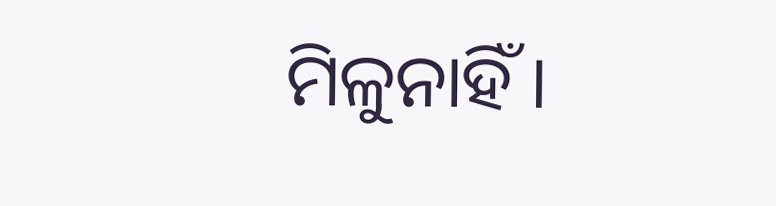ମିଳୁନାହିଁ ।